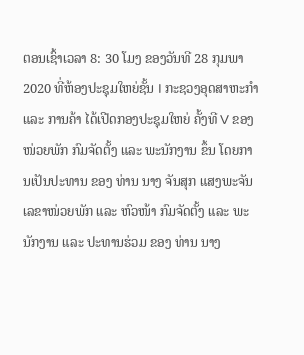ຕອນເຊົ້າເວລາ 8: 30 ໂມງ ຂອງວັນທີ 28 ກຸມພາ 2020 ທີ່ຫ້ອງປະຊຸມໃຫຍ່ຊັ້ນ I ກະຊວງອຸດສາຫະກໍາ ແລະ ການຄ້າ ໄດ້ເປີດກອງປະຊຸມໃຫຍ່ ຄັ້ງທີ V ຂອງໜ່ວຍພັກ ກົມຈັດຕັ້ງ ແລະ ພະນັກງານ ຂຶ້ນ ໂດຍການເປັນປະທານ ຂອງ ທ່ານ ນາງ ຈັນສຸກ ແສງພະຈັນ ເລຂາໜ່ວຍພັກ ແລະ ຫົວໜ້າ ກົມຈັດຕັ້ງ ແລະ ພະນັກງານ ແລະ ປະທານຮ່ວມ ຂອງ ທ່ານ ນາງ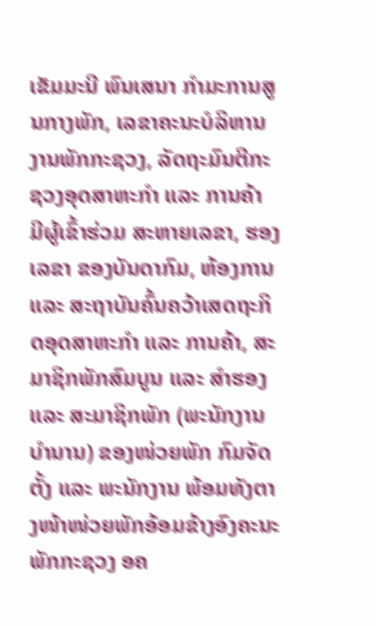ເຂັມມະນີ ພົນເສນາ ກຳມະການສູນກາງພັກ, ເລຂາຄະນະບໍລິຫານງານພັກກະຊວງ, ລັດຖະມົນຕີກະຊວງອຸດສາຫະກຳ ແລະ ການຄ້າ ມີຜູ້ເຂົ້າຮ່ວມ ສະຫາຍເລຂາ, ຮອງເລຂາ ຂອງບັນດາກົມ, ຫ້ອງການ ແລະ ສະຖາບັນຄົ້ນຄວ້າເສດຖະກິດອຸດສາຫະກໍາ ແລະ ການຄ້າ, ສະມາຊິກພັກສົມບູນ ແລະ ສຳຮອງ ແລະ ສະມາຊິກພັກ (ພະນັກງານບໍານານ) ຂອງໜ່ວຍພັກ ກົມຈັດຕັ້ງ ແລະ ພະນັກງານ ພ້ອມທັງຕາງໜ້າໜ່ວຍພັກອ້ອມຂ້າງອົງຄະນະພັກກະຊວງ ອຄ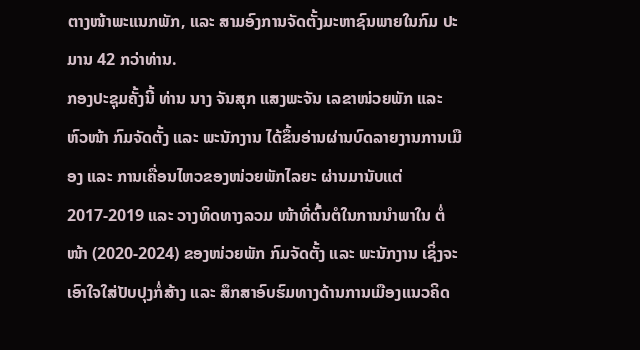ຕາງໜ້າພະແນກພັກ, ແລະ ສາມອົງການຈັດຕັ້ງມະຫາຊົນພາຍໃນກົມ ປະມານ 42 ກວ່າທ່ານ.
ກອງປະຊຸມຄັ້ງນີ້ ທ່ານ ນາງ ຈັນສຸກ ແສງພະຈັນ ເລຂາໜ່ວຍພັກ ແລະ ຫົວໜ້າ ກົມຈັດຕັ້ງ ແລະ ພະນັກງານ ໄດ້ຂຶ້ນອ່ານຜ່ານບົດລາຍງານການເມືອງ ແລະ ການເຄື່ອນໄຫວຂອງໜ່ວຍພັກໄລຍະ ຜ່ານມານັບແຕ່ 2017-2019 ແລະ ວາງທິດທາງລວມ ໜ້າທີ່ຕົ້ນຕໍໃນການນໍາພາໃນ ຕໍ່ໜ້າ (2020-2024) ຂອງໜ່ວຍພັກ ກົມຈັດຕັ້ງ ແລະ ພະນັກງານ ເຊິ່ງຈະເອົາໃຈໃສ່ປັບປຸງກໍ່ສ້າງ ແລະ ສຶກສາອົບຮົມທາງດ້ານການເມືອງແນວຄິດ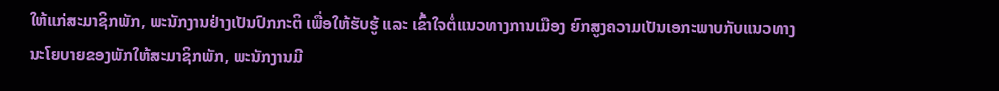ໃຫ້ແກ່ສະມາຊິກພັກ, ພະນັກງານຢ່າງເປັນປົກກະຕິ ເພື່ອໃຫ້ຮັບຮູ້ ແລະ ເຂົ້າໃຈຕໍ່ແນວທາງການເມືອງ ຍົກສູງຄວາມເປັນເອກະພາບກັບແນວທາງນະໂຍບາຍຂອງພັກໃຫ້ສະມາຊິກພັກ, ພະນັກງານມີ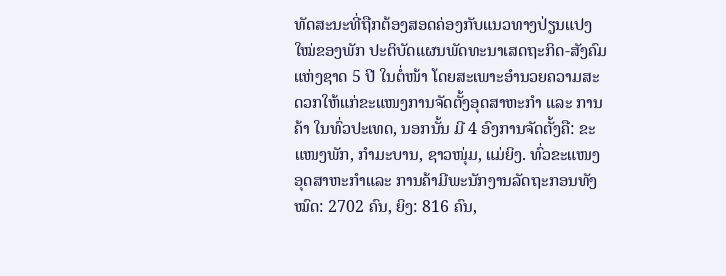ທັດສະນະທີ່ຖືກຕ້ອງສອດຄ່ອງກັບແນວທາງປ່ຽນແປງໃໝ່ຂອງພັກ ປະຕິບັດແຜນພັດທະນາເສດຖະກິດ-ສັງຄົມແຫ່ງຊາດ 5 ປີ ໃນຕໍ່ໜ້າ ໂດຍສະເພາະອຳນວຍຄວາມສະດວກໃຫ້ແກ່ຂະແໜງການຈັດຕັ້ງອຸດສາຫະກຳ ແລະ ການຄ້າ ໃນທົ່ວປະເທດ, ນອກນັ້ນ ມີ 4 ອົງການຈັດຕັ້ງຄື: ຂະແໜງພັກ, ກຳມະບານ, ຊາວໜຸ່ມ, ແມ່ຍິງ. ທົ່ວຂະແໜງອຸດສາຫະກຳແລະ ການຄ້າມີພະນັກງານລັດຖະກອນທັງໝົດ: 2702 ຄົນ, ຍິງ: 816 ຄົນ,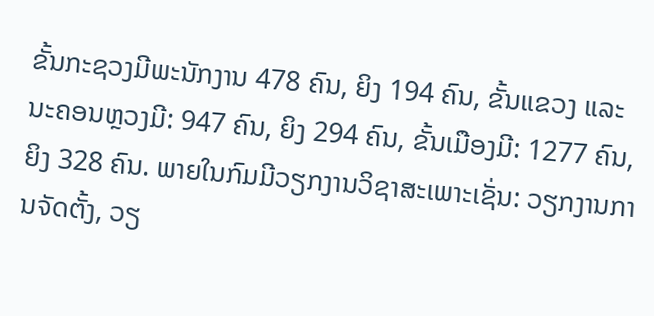ຂັ້ນກະຊວງມີພະນັກງານ 478 ຄົນ, ຍິງ 194 ຄົນ, ຂັ້ນແຂວງ ແລະ ນະຄອນຫຼວງມີ: 947 ຄົນ, ຍິງ 294 ຄົນ, ຂັ້ນເມືອງມີ: 1277 ຄົນ, ຍິງ 328 ຄົນ. ພາຍໃນກົມມີວຽກງານວິຊາສະເພາະເຊັ່ນ: ວຽກງານການຈັດຕັ້ງ, ວຽ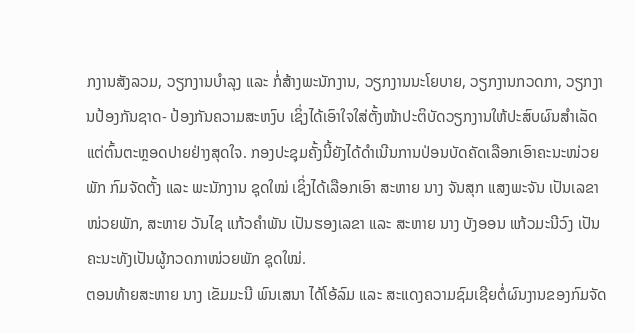ກງານສັງລວມ, ວຽກງານບຳລຸງ ແລະ ກໍ່ສ້າງພະນັກງານ, ວຽກງານນະໂຍບາຍ, ວຽກງານກວດກາ, ວຽກງານປ້ອງກັນຊາດ- ປ້ອງກັນຄວາມສະຫງົບ ເຊິ່ງໄດ້ເອົາໃຈໃສ່ຕັ້ງໜ້າປະຕິບັດວຽກງານໃຫ້ປະສົບຜົນສໍາເລັດ ແຕ່ຕົ້ນຕະຫຼອດປາຍຢ່າງສຸດໃຈ. ກອງປະຊຸມຄັ້ງນີ້ຍັງໄດ້ດໍາເນີນການປ່ອນບັດຄັດເລືອກເອົາຄະນະໜ່ວຍພັກ ກົມຈັດຕັ້ງ ແລະ ພະນັກງານ ຊຸດໃໝ່ ເຊິ່ງໄດ້ເລືອກເອົາ ສະຫາຍ ນາງ ຈັນສຸກ ແສງພະຈັນ ເປັນເລຂາໜ່ວຍພັກ, ສະຫາຍ ວັນໄຊ ແກ້ວຄຳພັນ ເປັນຮອງເລຂາ ແລະ ສະຫາຍ ນາງ ບັງອອນ ແກ້ວມະນີວົງ ເປັນຄະນະທັງເປັນຜູ້ກວດກາໜ່ວຍພັກ ຊຸດໃໝ່.
ຕອນທ້າຍສະຫາຍ ນາງ ເຂັມມະນີ ພົນເສນາ ໄດ້ໂອ້ລົມ ແລະ ສະແດງຄວາມຊົມເຊີຍຕໍ່ຜົນງານຂອງກົມຈັດ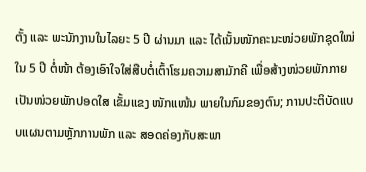ຕັ້ງ ແລະ ພະນັກງານໃນໄລຍະ 5 ປີ ຜ່ານມາ ແລະ ໄດ້ເນັ້ນໜັກຄະນະໜ່ວຍພັກຊຸດໃໝ່ໃນ 5 ປີ ຕໍ່ໜ້າ ຕ້ອງເອົາໃຈໃສ່ສືບຕໍ່ເຕົ້າໂຮມຄວາມສາມັກຄີ ເພື່ອສ້າງໜ່ວຍພັກກາຍເປັນໜ່ວຍພັກປອດໃສ ເຂັ້ມແຂງ ໜັກແໜ້ນ ພາຍໃນກົມຂອງຕົນ; ການປະຕິບັດແບບແຜນຕາມຫຼັກການພັກ ແລະ ສອດຄ່ອງກັບສະພາ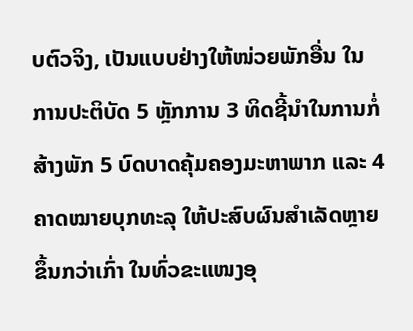ບຕົວຈິງ, ເປັນແບບຢ່າງໃຫ້ໜ່ວຍພັກອື່ນ ໃນການປະຕິບັດ 5 ຫຼັກການ 3 ທິດຊີ້ນໍາໃນການກໍ່ສ້າງພັກ 5 ບົດບາດຄຸ້ມຄອງມະຫາພາກ ແລະ 4 ຄາດໝາຍບຸກທະລຸ ໃຫ້ປະສົບຜົນສໍາເລັດຫຼາຍຂຶ້ນກວ່າເກົ່າ ໃນທົ່ວຂະແໜງອຸ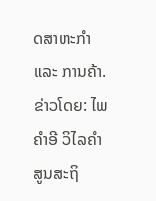ດສາຫະກຳ ແລະ ການຄ້າ.
ຂ່າວໂດຍ: ໄພຄຳອີ ວິໄລຄຳ
ສູນສະຖິ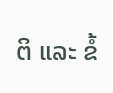ຕິ ແລະ ຂໍ້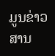ມູນຂ່າວສານ